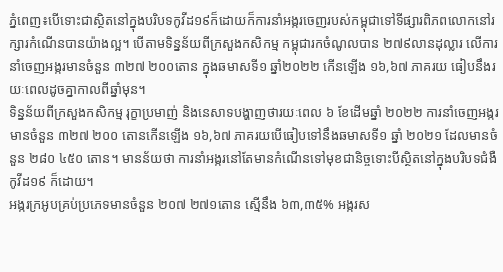ភ្នំពេញ៖បើទោះជាស្ថិតនៅក្នុងបរិបទកូវីដ១៩ក៏ដោយក៏ការនាំអង្ករចេញរបស់កម្ពុជាទៅទីផ្សារពិភពលោកនៅរក្សារកំណើនបានយ៉ាងល្អ។ បើតាមទិន្នន័យពីក្រសួងកសិកម្ម កម្ពុជារកចំណូលបាន ២៧៩លានដុល្លារ លើការនាំចេញអង្ករមានចំនួន ៣២៧ ២០០តោន ក្នុងឆមាសទី១ ឆ្នាំ២០២២ កើនឡើង ១៦,៦៧ ភាគរយ ធៀបនឹងរយៈពេលដូចគ្នាកាលពីឆ្នាំមុន។
ទិន្នន័យពីក្រសួងកសិកម្ម រុក្ខាប្រមាញ់ និងនេសាទបង្ហាញថារយៈពេល ៦ ខែដើមឆ្នាំ ២០២២ ការនាំចេញអង្ករមានចំនួន ៣២៧ ២០០ តោនកើនឡើង ១៦,៦៧ ភាគរយបើធៀបទៅនឹងឆមាសទី១ ឆ្នាំ ២០២១ ដែលមានចំនួន ២៨០ ៤៥០ តោន។ មានន័យថា ការនាំអង្ករនៅតែមានកំណើនទៅមុខជានិច្ចទោះបីស្ថិតនៅក្នុងបរិបទជំងឺកូវីដ១៩ ក៏ដោយ។
អង្ករក្រអូបគ្រប់ប្រភេទមានចំនួន ២០៧ ២៧១តោន ស្មើនឹង ៦៣,៣៥% អង្ករស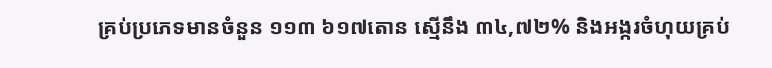គ្រប់ប្រភេទមានចំនួន ១១៣ ៦១៧តោន ស្មើនឹង ៣៤,៧២% និងអង្ករចំហុយគ្រប់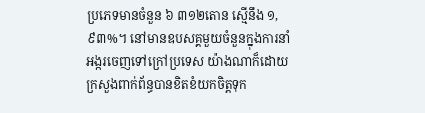ប្រភេទមានចំនួន ៦ ៣១២តោន ស្មើនឹង ១,៩៣%។ នៅមានឧបសគ្គមួយចំនួនក្នុងការនាំអង្ករចេញទៅក្រៅប្រទេស យ៉ាងណាក៏ដោយក្រសួងពាក់ព័ន្ធបានខិតខំយកចិត្តទុក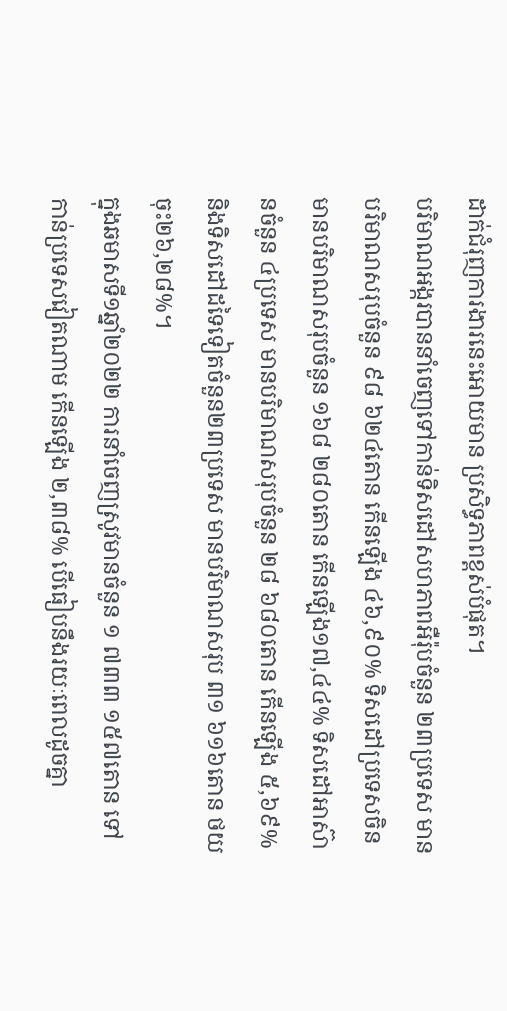ដាក់ជំរុញការងារនេះអោយមាន ប្រសិទ្ធភាពខ្ពស់បំផុត។
បរិមាណអង្ករបាននាំចេញទៅកាន់ទិសដៅសហភាពអឺរ៉ុបចំនួន ២៣ប្រទេស មានបរិមាណសរុបចំនួន ៩៨ ៦២៤តោន កើនឡើង ៤៦,៩០% ទិសដៅប្រទេសចិនមានបរិមាណសរុបចំនួន ១៦៨ ២៨០តោន កើនឡើង១៧,៤៤% ទិសដៅអាស៊ានចំនួន ៤ប្រទេស មានបរិមាណសរុបចំនួន ២៨ ៦៨០តោន កើនឡើង ៥,៦៩% និងទិសដៅដទៃទៀតចំនួន២៣ប្រទេស មានបរិមាណសរុប ៣១ ៦១៦តោន ថយចុះ២៦,២៨%។
ក្នុងឆមាសទី១ឆ្នាំ២០២២ ការនាំចេញស្រូវមានចំនួន ១ ៧៣៣ ១៥៧តោន ទៅកាន់ប្រទេសវៀតណាម កើនឡើង ២,៣៨% បើធៀបនឹងរយៈពេលដូចគ្នា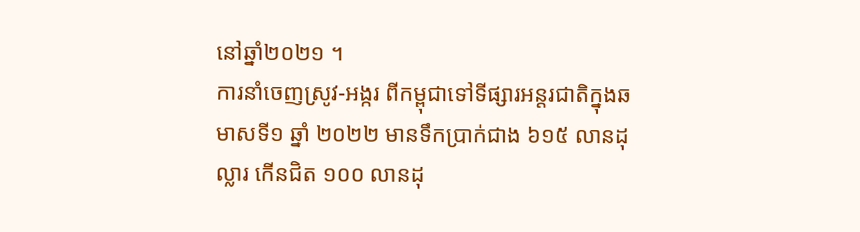នៅឆ្នាំ២០២១ ។
ការនាំចេញស្រូវ-អង្ករ ពីកម្ពុជាទៅទីផ្សារអន្តរជាតិក្នុងឆមាសទី១ ឆ្នាំ ២០២២ មានទឹកប្រាក់ជាង ៦១៥ លានដុល្លារ កើនជិត ១០០ លានដុ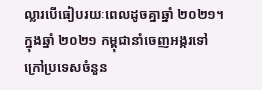ល្លារបើធៀបរយៈពេលដូចគ្នាឆ្នាំ ២០២១។
ក្នុងឆ្នាំ ២០២១ កម្ពុជានាំចេញអង្ករទៅក្រៅប្រទេសចំនួន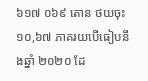៦១៧ ០៦៩ តោន ថយចុះ ១០,៦៧ ភាគរយបើធៀបនឹងឆ្នាំ ២០២០ ដែ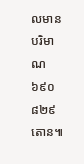លមានបរិមាណ ៦៩០ ៨២៩ តោន៕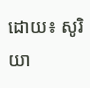ដោយ៖ សូរិយា